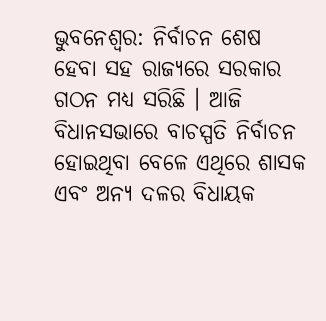ଭୁବନେଶ୍ବର: ନିର୍ବାଚନ ଶେଷ ହେବା ସହ ରାଜ୍ୟରେ ସରକାର ଗଠନ ମଧ୍ୟ ସରିଛି । ଆଜି ବିଧାନସଭାରେ ବାଚସ୍ପତି ନିର୍ବାଚନ ହୋଇଥିବା ବେଳେ ଏଥିରେ ଶାସକ ଏବଂ ଅନ୍ୟ ଦଳର ବିଧାୟକ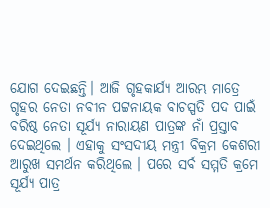ଯୋଗ ଦେଇଛନ୍ତି। ଆଜି ଗୃହକାର୍ଯ୍ୟ ଆରମ୍ଭ ମାତ୍ରେ ଗୃହର ନେତା ନବୀନ ପଟ୍ଟନାୟକ ବାଚସ୍ପତି ପଦ ପାଇଁ ବରିଷ୍ଠ ନେତା ସୂର୍ଯ୍ୟ ନାରାୟଣ ପାତ୍ରଙ୍କ ନାଁ ପ୍ରସ୍ତାବ ଦେଇଥିଲେ । ଏହାକୁ ସଂସଦୀୟ ମନ୍ତ୍ରୀ ବିକ୍ରମ କେଶରୀ ଆରୁଖ ସମର୍ଥନ କରିଥିଲେ । ପରେ ସର୍ବ ସମ୍ମତି କ୍ରମେ ସୂର୍ଯ୍ୟ ପାତ୍ର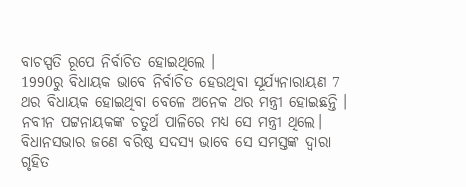ବାଚସ୍ପତି ରୂପେ ନିର୍ବାଚିତ ହୋଇଥିଲେ ।
1990ରୁ ବିଧାୟକ ଭାବେ ନିର୍ବାଚିତ ହେଉଥିବା ସୂର୍ଯ୍ୟନାରାୟଣ 7 ଥର ବିଧାୟକ ହୋଇଥିବା ବେଳେ ଅନେକ ଥର ମନ୍ତ୍ରୀ ହୋଇଛନ୍ତି । ନବୀନ ପଟ୍ଟନାୟକଙ୍କ ଚତୁର୍ଥ ପାଳିରେ ମଧ୍ୟ ସେ ମନ୍ତ୍ରୀ ଥିଲେ। ବିଧାନସଭାର ଜଣେ ବରିଷ୍ଠ ସଦସ୍ୟ ଭାବେ ସେ ସମସ୍ତଙ୍କ ଦ୍ବାରା ଗୃହିତ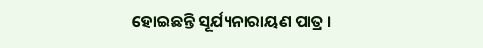ହୋଇଛନ୍ତି ସୂର୍ଯ୍ୟନାରାୟଣ ପାତ୍ର ।